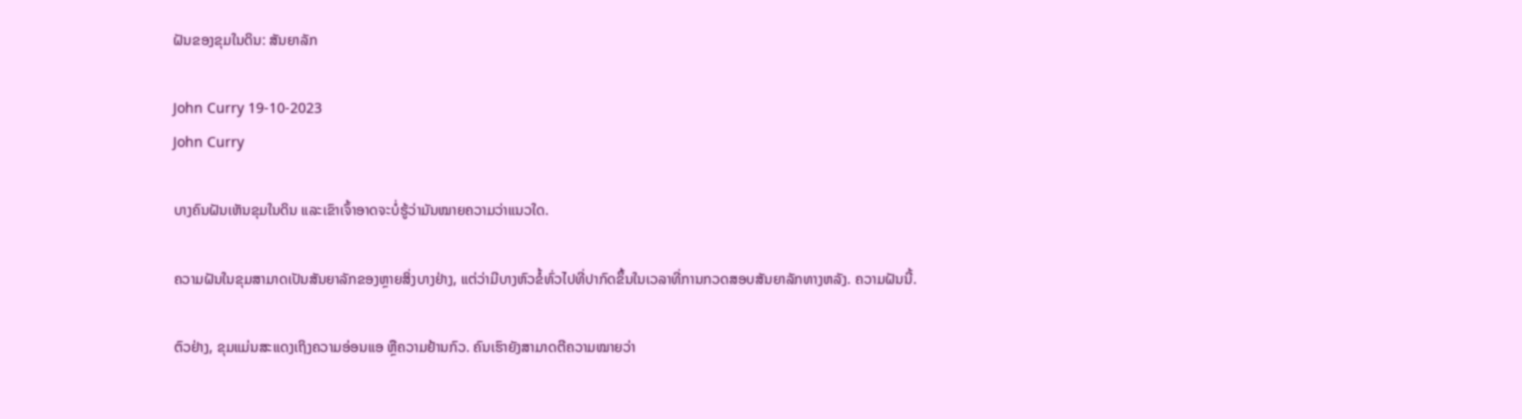ຝັນຂອງຂຸມໃນດິນ: ສັນຍາລັກ

John Curry 19-10-2023
John Curry

ບາງຄົນຝັນເຫັນຂຸມໃນດິນ ແລະເຂົາເຈົ້າອາດຈະບໍ່ຮູ້ວ່າມັນໝາຍຄວາມວ່າແນວໃດ.

ຄວາມຝັນໃນຂຸມສາມາດເປັນສັນຍາລັກຂອງຫຼາຍສິ່ງບາງຢ່າງ, ແຕ່ວ່າມີບາງຫົວຂໍ້ທົ່ວໄປທີ່ປາກົດຂຶ້ນໃນເວລາທີ່ການກວດສອບສັນຍາລັກທາງຫລັງ. ຄວາມຝັນນີ້.

ຕົວຢ່າງ, ຂຸມແມ່ນສະແດງເຖິງຄວາມອ່ອນແອ ຫຼືຄວາມຢ້ານກົວ. ຄົນເຮົາຍັງສາມາດຕີຄວາມໝາຍວ່າ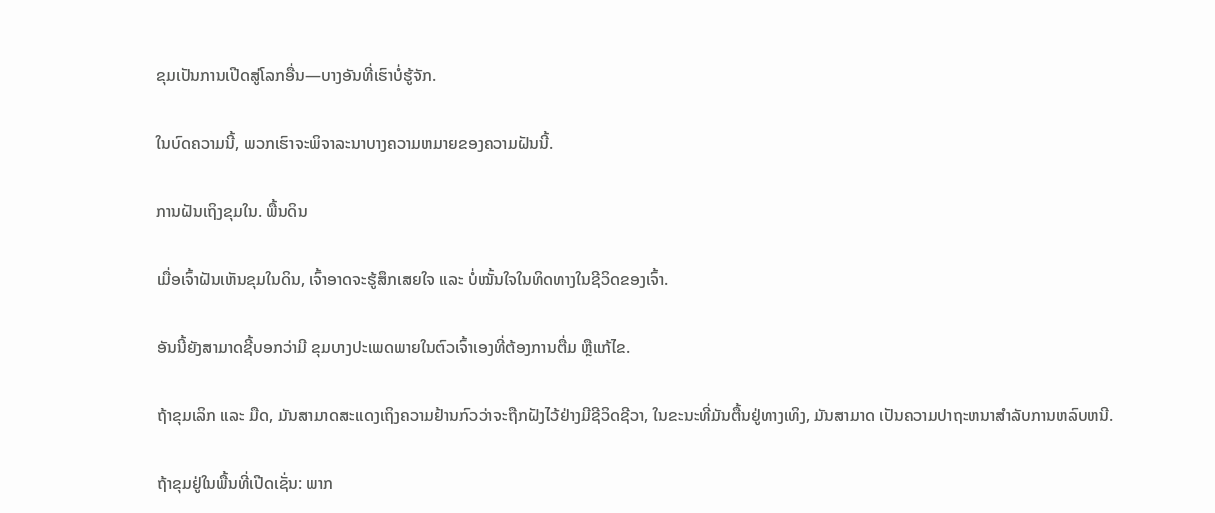ຂຸມເປັນການເປີດສູ່ໂລກອື່ນ—ບາງອັນທີ່ເຮົາບໍ່ຮູ້ຈັກ.

ໃນບົດຄວາມນີ້, ພວກເຮົາຈະພິຈາລະນາບາງຄວາມຫມາຍຂອງຄວາມຝັນນີ້.

ການຝັນເຖິງຂຸມໃນ. ພື້ນດິນ

ເມື່ອເຈົ້າຝັນເຫັນຂຸມໃນດິນ, ເຈົ້າອາດຈະຮູ້ສຶກເສຍໃຈ ແລະ ບໍ່ໝັ້ນໃຈໃນທິດທາງໃນຊີວິດຂອງເຈົ້າ.

ອັນນີ້ຍັງສາມາດຊີ້ບອກວ່າມີ ຂຸມບາງປະເພດພາຍໃນຕົວເຈົ້າເອງທີ່ຕ້ອງການຕື່ມ ຫຼືແກ້ໄຂ.

ຖ້າຂຸມເລິກ ແລະ ມືດ, ມັນສາມາດສະແດງເຖິງຄວາມຢ້ານກົວວ່າຈະຖືກຝັງໄວ້ຢ່າງມີຊີວິດຊີວາ, ໃນຂະນະທີ່ມັນຕື້ນຢູ່ທາງເທິງ, ມັນສາມາດ ເປັນຄວາມປາຖະຫນາສໍາລັບການຫລົບຫນີ.

ຖ້າຂຸມຢູ່ໃນພື້ນທີ່ເປີດເຊັ່ນ: ພາກ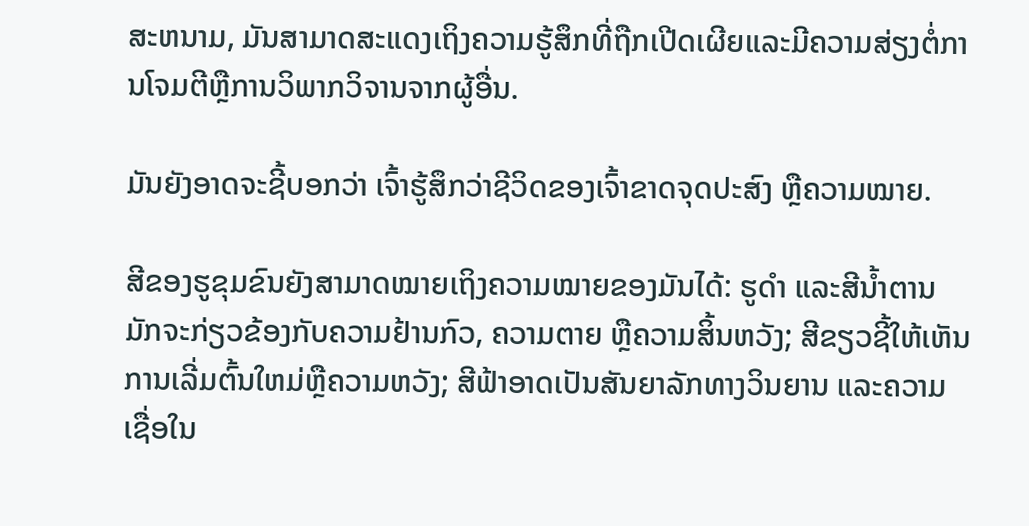ສະຫນາມ, ມັນສາມາດສະແດງເຖິງຄວາມຮູ້ສຶກທີ່ຖືກເປີດເຜີຍແລະມີຄວາມສ່ຽງຕໍ່ການໂຈມຕີຫຼືການວິພາກວິຈານຈາກຜູ້ອື່ນ.

ມັນຍັງອາດຈະຊີ້ບອກວ່າ ເຈົ້າຮູ້ສຶກວ່າຊີວິດຂອງເຈົ້າຂາດຈຸດປະສົງ ຫຼືຄວາມໝາຍ.

ສີຂອງຮູຂຸມຂົນຍັງສາມາດໝາຍເຖິງຄວາມໝາຍຂອງມັນໄດ້: ຮູດຳ ແລະສີນ້ຳຕານມັກຈະກ່ຽວຂ້ອງກັບຄວາມຢ້ານກົວ, ຄວາມຕາຍ ຫຼືຄວາມສິ້ນຫວັງ; ສີຂຽວຊີ້ໃຫ້ເຫັນການເລີ່ມຕົ້ນໃຫມ່ຫຼືຄວາມຫວັງ; ສີຟ້າອາດເປັນສັນຍາລັກທາງວິນຍານ ແລະຄວາມເຊື່ອໃນ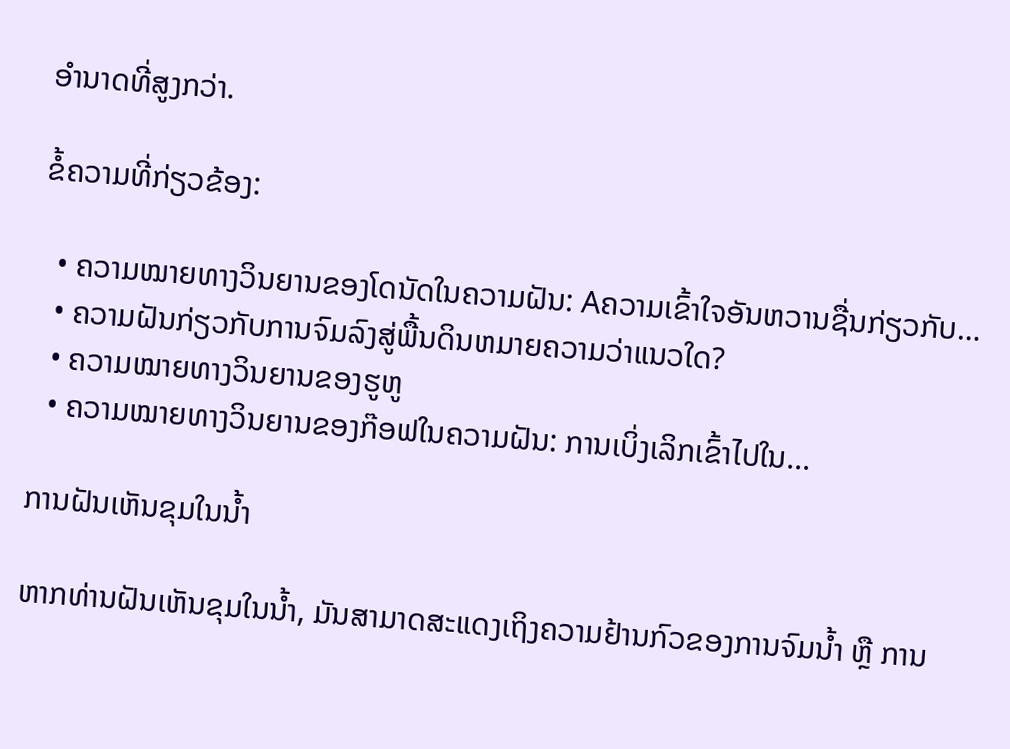ອຳນາດທີ່ສູງກວ່າ.

ຂໍ້ຄວາມທີ່ກ່ຽວຂ້ອງ:

  • ຄວາມໝາຍທາງວິນຍານຂອງໂດນັດໃນຄວາມຝັນ: Aຄວາມເຂົ້າໃຈອັນຫວານຊື່ນກ່ຽວກັບ…
  • ຄວາມຝັນກ່ຽວກັບການຈົມລົງສູ່ພື້ນດິນຫມາຍຄວາມວ່າແນວໃດ?
  • ຄວາມໝາຍທາງວິນຍານຂອງຮູຫູ
  • ຄວາມໝາຍທາງວິນຍານຂອງກ໊ອຟໃນຄວາມຝັນ: ການເບິ່ງເລິກເຂົ້າໄປໃນ...

ການຝັນເຫັນຂຸມໃນນ້ຳ

ຫາກທ່ານຝັນເຫັນຂຸມໃນນ້ຳ, ມັນສາມາດສະແດງເຖິງຄວາມຢ້ານກົວຂອງການຈົມນ້ຳ ຫຼື ການ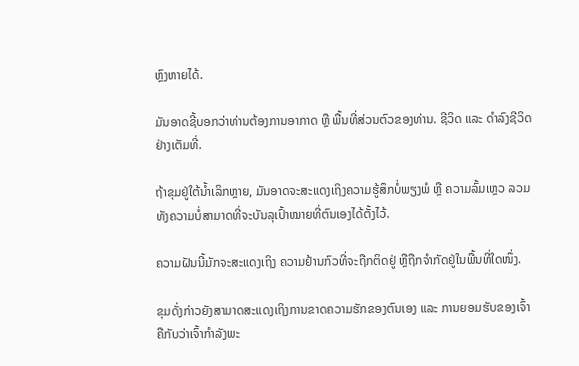ຫຼົງຫາຍໄດ້.

ມັນອາດຊີ້ບອກວ່າທ່ານຕ້ອງການອາກາດ ຫຼື ພື້ນທີ່ສ່ວນຕົວຂອງທ່ານ. ຊີວິດ ແລະ ດຳລົງຊີວິດຢ່າງເຕັມທີ່.

ຖ້າຂຸມຢູ່ໃຕ້ນ້ຳເລິກຫຼາຍ, ມັນອາດຈະສະແດງເຖິງຄວາມຮູ້ສຶກບໍ່ພຽງພໍ ຫຼື ຄວາມລົ້ມເຫຼວ ລວມທັງຄວາມບໍ່ສາມາດທີ່ຈະບັນລຸເປົ້າໝາຍທີ່ຕົນເອງໄດ້ຕັ້ງໄວ້.

ຄວາມຝັນນີ້ມັກຈະສະແດງເຖິງ ຄວາມຢ້ານກົວທີ່ຈະຖືກຕິດຢູ່ ຫຼືຖືກຈຳກັດຢູ່ໃນພື້ນທີ່ໃດໜຶ່ງ.

ຂຸມດັ່ງກ່າວຍັງສາມາດສະແດງເຖິງການຂາດຄວາມຮັກຂອງຕົນເອງ ແລະ ການຍອມຮັບຂອງເຈົ້າ ຄືກັບວ່າເຈົ້າກຳລັງພະ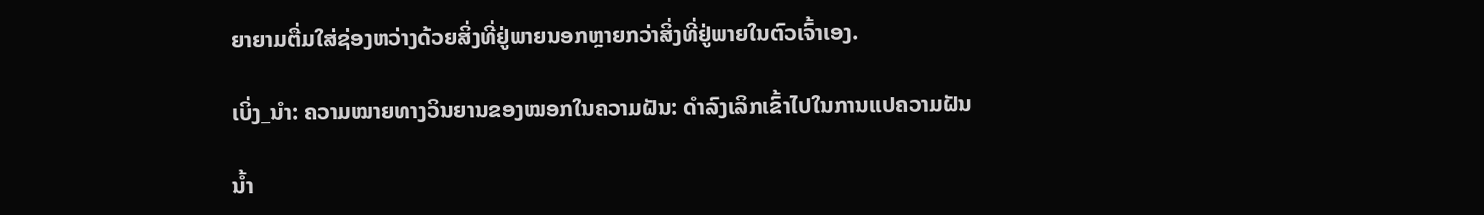ຍາຍາມຕື່ມໃສ່ຊ່ອງຫວ່າງດ້ວຍສິ່ງທີ່ຢູ່ພາຍນອກຫຼາຍກວ່າສິ່ງທີ່ຢູ່ພາຍໃນຕົວເຈົ້າເອງ.

ເບິ່ງ_ນຳ: ຄວາມໝາຍທາງວິນຍານຂອງໝອກໃນຄວາມຝັນ: ດຳລົງເລິກເຂົ້າໄປໃນການແປຄວາມຝັນ

ນໍ້າ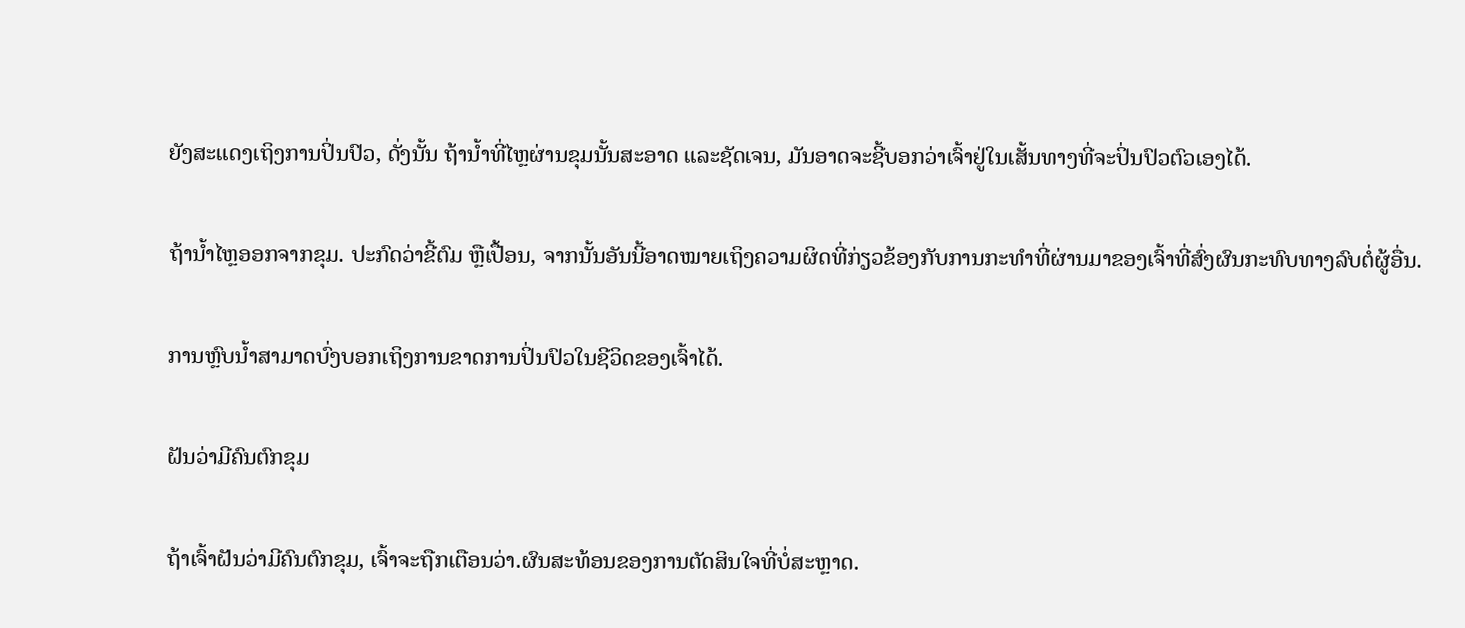ຍັງສະແດງເຖິງການປິ່ນປົວ, ດັ່ງນັ້ນ ຖ້ານໍ້າທີ່ໄຫຼຜ່ານຂຸມນັ້ນສະອາດ ແລະຊັດເຈນ, ມັນອາດຈະຊີ້ບອກວ່າເຈົ້າຢູ່ໃນເສັ້ນທາງທີ່ຈະປິ່ນປົວຕົວເອງໄດ້.

ຖ້ານໍ້າໄຫຼອອກຈາກຂຸມ. ປະກົດວ່າຂີ້ຕົມ ຫຼືເປື້ອນ, ຈາກນັ້ນອັນນີ້ອາດໝາຍເຖິງຄວາມຜິດທີ່ກ່ຽວຂ້ອງກັບການກະທຳທີ່ຜ່ານມາຂອງເຈົ້າທີ່ສົ່ງຜົນກະທົບທາງລົບຕໍ່ຜູ້ອື່ນ.

ການຫຼົບນ້ຳສາມາດບົ່ງບອກເຖິງການຂາດການປິ່ນປົວໃນຊີວິດຂອງເຈົ້າໄດ້.

ຝັນວ່າມີຄົນຕົກຂຸມ

ຖ້າເຈົ້າຝັນວ່າມີຄົນຕົກຂຸມ, ເຈົ້າຈະຖືກເຕືອນວ່າ.ຜົນສະທ້ອນຂອງການຕັດສິນໃຈທີ່ບໍ່ສະຫຼາດ.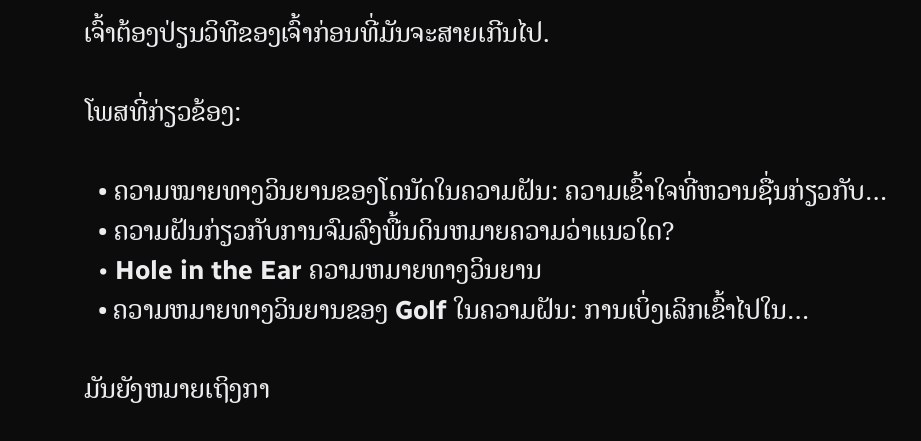ເຈົ້າຕ້ອງປ່ຽນວິທີຂອງເຈົ້າກ່ອນທີ່ມັນຈະສາຍເກີນໄປ.

ໂພສທີ່ກ່ຽວຂ້ອງ:

  • ຄວາມໝາຍທາງວິນຍານຂອງໂດນັດໃນຄວາມຝັນ: ຄວາມເຂົ້າໃຈທີ່ຫວານຊື່ນກ່ຽວກັບ…
  • ຄວາມຝັນກ່ຽວກັບການຈົມລົງພື້ນດິນຫມາຍຄວາມວ່າແນວໃດ?
  • Hole in the Ear ຄວາມຫມາຍທາງວິນຍານ
  • ຄວາມຫມາຍທາງວິນຍານຂອງ Golf ໃນຄວາມຝັນ: ການເບິ່ງເລິກເຂົ້າໄປໃນ…

ມັນຍັງຫມາຍເຖິງກາ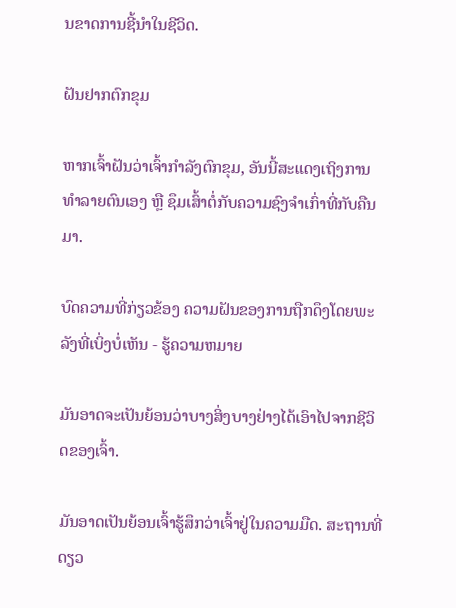ນຂາດການຊີ້ນໍາໃນຊີວິດ.

ຝັນຢາກຕົກຂຸມ

ຫາກເຈົ້າຝັນວ່າເຈົ້າກຳລັງຕົກຂຸມ, ອັນນີ້ສະແດງເຖິງການທຳລາຍຕົນເອງ ຫຼື ຊຶມເສົ້າຕໍ່ກັບຄວາມຊົງຈຳເກົ່າທີ່ກັບຄືນມາ.

ບົດຄວາມທີ່ກ່ຽວຂ້ອງ ຄວາມຝັນຂອງການຖືກດຶງໂດຍພະລັງທີ່ເບິ່ງບໍ່ເຫັນ - ຮູ້ຄວາມຫມາຍ

ມັນອາດຈະເປັນຍ້ອນວ່າບາງສິ່ງບາງຢ່າງໄດ້ເອົາໄປຈາກຊີວິດຂອງເຈົ້າ.

ມັນອາດເປັນຍ້ອນເຈົ້າຮູ້ສຶກວ່າເຈົ້າຢູ່ໃນຄວາມມືດ. ສະຖານທີ່ດຽວ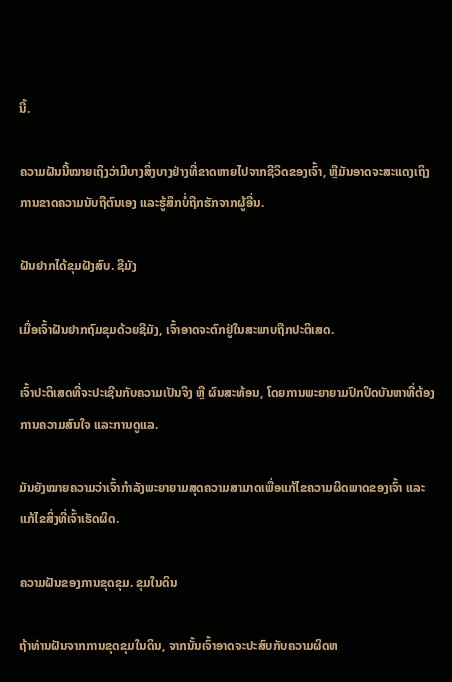ນີ້.

ຄວາມຝັນນີ້ໝາຍເຖິງວ່າມີບາງສິ່ງບາງຢ່າງທີ່ຂາດຫາຍໄປຈາກຊີວິດຂອງເຈົ້າ, ຫຼືມັນອາດຈະສະແດງເຖິງການຂາດຄວາມນັບຖືຕົນເອງ ແລະຮູ້ສຶກບໍ່ຖືກຮັກຈາກຜູ້ອື່ນ.

ຝັນຢາກໄດ້ຂຸມຝັງສົບ. ຊີມັງ

ເມື່ອເຈົ້າຝັນຢາກຖົມຂຸມດ້ວຍຊີມັງ, ເຈົ້າອາດຈະຕົກຢູ່ໃນສະພາບຖືກປະຕິເສດ.

ເຈົ້າປະຕິເສດທີ່ຈະປະເຊີນກັບຄວາມເປັນຈິງ ຫຼື ຜົນສະທ້ອນ, ໂດຍການພະຍາຍາມປົກປິດບັນຫາທີ່ຕ້ອງການຄວາມສົນໃຈ ແລະການດູແລ.

ມັນຍັງໝາຍຄວາມວ່າເຈົ້າກຳລັງພະຍາຍາມສຸດຄວາມສາມາດເພື່ອແກ້ໄຂຄວາມຜິດພາດຂອງເຈົ້າ ແລະແກ້ໄຂສິ່ງທີ່ເຈົ້າເຮັດຜິດ.

ຄວາມຝັນຂອງການຂຸດຂຸມ. ຂຸມໃນດິນ

ຖ້າທ່ານຝັນຈາກການຂຸດຂຸມໃນດິນ, ຈາກນັ້ນເຈົ້າອາດຈະປະສົບກັບຄວາມຜິດຫ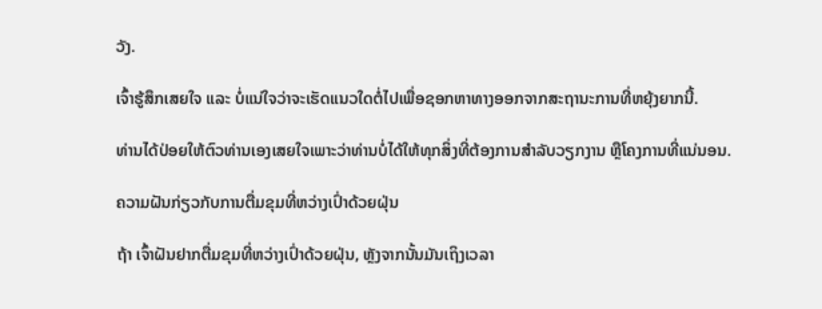ວັງ.

ເຈົ້າຮູ້ສຶກເສຍໃຈ ແລະ ບໍ່ແນ່ໃຈວ່າຈະເຮັດແນວໃດຕໍ່ໄປເພື່ອຊອກຫາທາງອອກຈາກສະຖານະການທີ່ຫຍຸ້ງຍາກນີ້.

ທ່ານໄດ້ປ່ອຍໃຫ້ຕົວທ່ານເອງເສຍໃຈເພາະວ່າທ່ານບໍ່ໄດ້ໃຫ້ທຸກສິ່ງທີ່ຕ້ອງການສໍາລັບວຽກງານ ຫຼືໂຄງການທີ່ແນ່ນອນ.

ຄວາມຝັນກ່ຽວກັບການຕື່ມຂຸມທີ່ຫວ່າງເປົ່າດ້ວຍຝຸ່ນ

ຖ້າ ເຈົ້າຝັນຢາກຕື່ມຂຸມທີ່ຫວ່າງເປົ່າດ້ວຍຝຸ່ນ, ຫຼັງຈາກນັ້ນມັນເຖິງເວລາ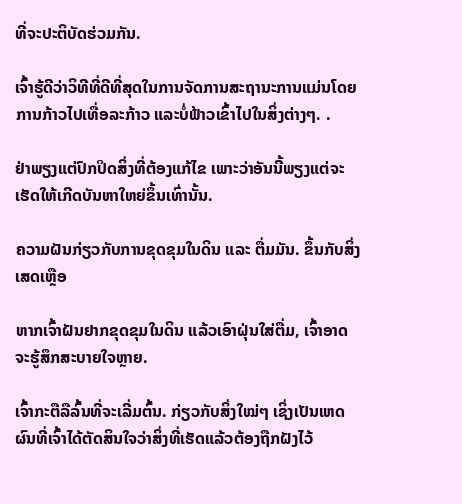ທີ່ຈະປະຕິບັດຮ່ວມກັນ.

ເຈົ້າຮູ້ດີວ່າວິທີທີ່ດີທີ່ສຸດໃນການຈັດການສະຖານະການແມ່ນໂດຍການກ້າວໄປເທື່ອລະກ້າວ ແລະບໍ່ຟ້າວເຂົ້າໄປໃນສິ່ງຕ່າງໆ. .

ຢ່າພຽງແຕ່ປົກປິດສິ່ງທີ່ຕ້ອງແກ້ໄຂ ເພາະວ່າອັນນີ້ພຽງແຕ່ຈະເຮັດໃຫ້ເກີດບັນຫາໃຫຍ່ຂຶ້ນເທົ່ານັ້ນ.

ຄວາມຝັນກ່ຽວກັບການຂຸດຂຸມໃນດິນ ແລະ ຕື່ມມັນ. ຂຶ້ນກັບສິ່ງເສດເຫຼືອ

ຫາກເຈົ້າຝັນຢາກຂຸດຂຸມໃນດິນ ແລ້ວເອົາຝຸ່ນໃສ່ຕື່ມ, ເຈົ້າອາດຈະຮູ້ສຶກສະບາຍໃຈຫຼາຍ.

ເຈົ້າກະຕືລືລົ້ນທີ່ຈະເລີ່ມຕົ້ນ. ກ່ຽວກັບສິ່ງໃໝ່ໆ ເຊິ່ງເປັນເຫດຜົນທີ່ເຈົ້າໄດ້ຕັດສິນໃຈວ່າສິ່ງທີ່ເຮັດແລ້ວຕ້ອງຖືກຝັງໄວ້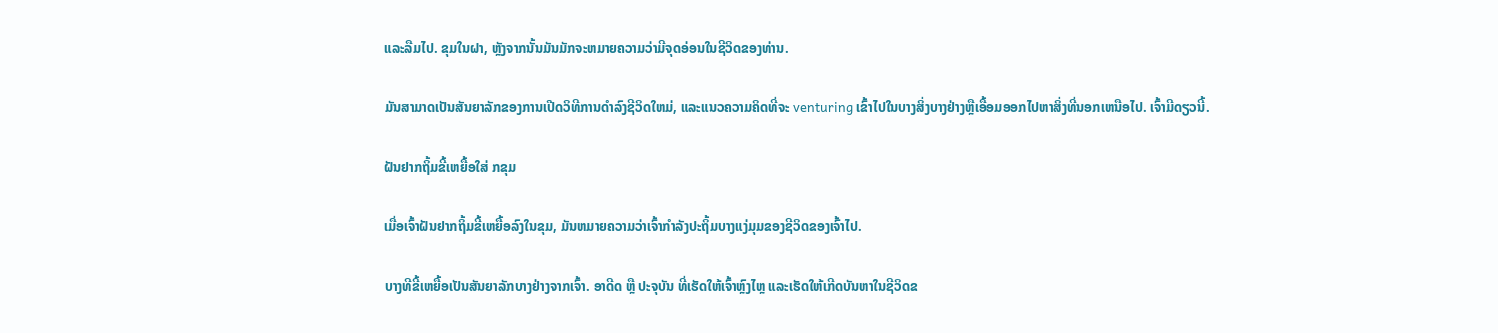ແລະລືມໄປ. ຂຸມໃນຝາ, ຫຼັງຈາກນັ້ນມັນມັກຈະຫມາຍຄວາມວ່າມີຈຸດອ່ອນໃນຊີວິດຂອງທ່ານ.

ມັນສາມາດເປັນສັນຍາລັກຂອງການເປີດວິທີການດໍາລົງຊີວິດໃຫມ່, ແລະແນວຄວາມຄິດທີ່ຈະ venturing ເຂົ້າໄປໃນບາງສິ່ງບາງຢ່າງຫຼືເອື້ອມອອກໄປຫາສິ່ງທີ່ນອກເຫນືອໄປ. ເຈົ້າມີດຽວນີ້.

ຝັນຢາກຖິ້ມຂີ້ເຫຍື້ອໃສ່ ກຂຸມ

ເມື່ອເຈົ້າຝັນຢາກຖິ້ມຂີ້ເຫຍື້ອລົງໃນຂຸມ, ມັນຫມາຍຄວາມວ່າເຈົ້າກໍາລັງປະຖິ້ມບາງແງ່ມຸມຂອງຊີວິດຂອງເຈົ້າໄປ.

ບາງທີຂີ້ເຫຍື້ອເປັນສັນຍາລັກບາງຢ່າງຈາກເຈົ້າ. ອາດີດ ຫຼື ປະຈຸບັນ ທີ່ເຮັດໃຫ້ເຈົ້າຫຼົງໄຫຼ ແລະເຮັດໃຫ້ເກີດບັນຫາໃນຊີວິດຂ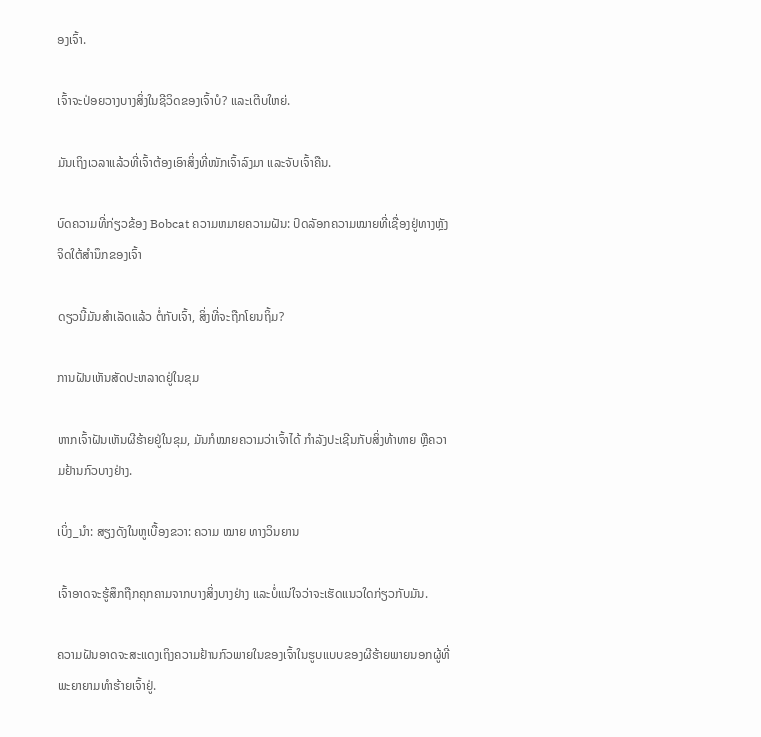ອງເຈົ້າ.

ເຈົ້າຈະປ່ອຍວາງບາງສິ່ງໃນຊີວິດຂອງເຈົ້າບໍ? ແລະເຕີບໃຫຍ່.

ມັນເຖິງເວລາແລ້ວທີ່ເຈົ້າຕ້ອງເອົາສິ່ງທີ່ໜັກເຈົ້າລົງມາ ແລະຈັບເຈົ້າຄືນ.

ບົດຄວາມທີ່ກ່ຽວຂ້ອງ Bobcat ຄວາມຫມາຍຄວາມຝັນ: ປົດລັອກຄວາມໝາຍທີ່ເຊື່ອງຢູ່ທາງຫຼັງຈິດໃຕ້ສຳນຶກຂອງເຈົ້າ

ດຽວນີ້ມັນສຳເລັດແລ້ວ ຕໍ່ກັບເຈົ້າ, ສິ່ງທີ່ຈະຖືກໂຍນຖິ້ມ?

ການຝັນເຫັນສັດປະຫລາດຢູ່ໃນຂຸມ

ຫາກເຈົ້າຝັນເຫັນຜີຮ້າຍຢູ່ໃນຂຸມ, ມັນກໍໝາຍຄວາມວ່າເຈົ້າໄດ້ ກໍາລັງປະເຊີນກັບສິ່ງທ້າທາຍ ຫຼືຄວາມຢ້ານກົວບາງຢ່າງ.

ເບິ່ງ_ນຳ: ສຽງດັງໃນຫູເບື້ອງຂວາ: ຄວາມ ໝາຍ ທາງວິນຍານ

ເຈົ້າອາດຈະຮູ້ສຶກຖືກຄຸກຄາມຈາກບາງສິ່ງບາງຢ່າງ ແລະບໍ່ແນ່ໃຈວ່າຈະເຮັດແນວໃດກ່ຽວກັບມັນ.

ຄວາມຝັນອາດຈະສະແດງເຖິງຄວາມຢ້ານກົວພາຍໃນຂອງເຈົ້າໃນຮູບແບບຂອງຜີຮ້າຍພາຍນອກຜູ້ທີ່ ພະຍາຍາມທຳຮ້າຍເຈົ້າຢູ່.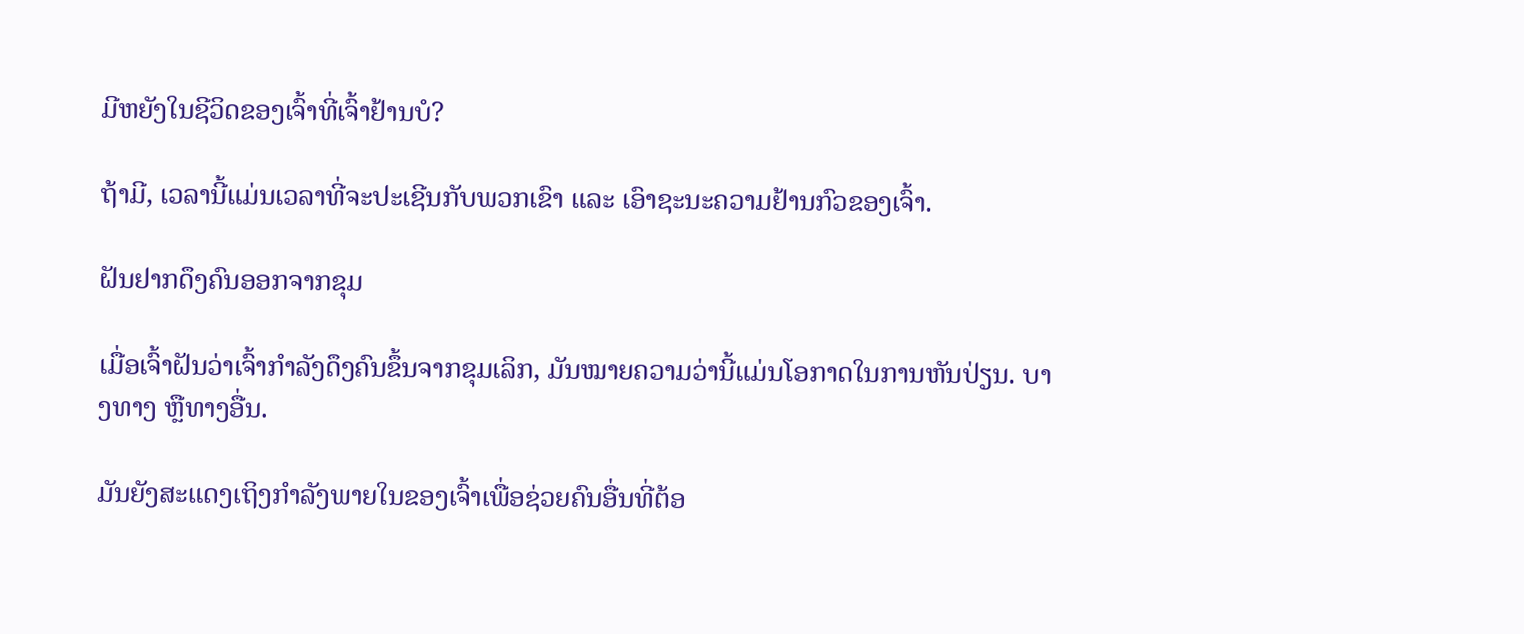ມີຫຍັງໃນຊີວິດຂອງເຈົ້າທີ່ເຈົ້າຢ້ານບໍ?

ຖ້າມີ, ເວລານີ້ແມ່ນເວລາທີ່ຈະປະເຊີນກັບພວກເຂົາ ແລະ ເອົາຊະນະຄວາມຢ້ານກົວຂອງເຈົ້າ.

ຝັນຢາກດຶງຄົນອອກຈາກຂຸມ

ເມື່ອເຈົ້າຝັນວ່າເຈົ້າກຳລັງດຶງຄົນຂຶ້ນຈາກຂຸມເລິກ, ມັນໝາຍຄວາມວ່ານີ້ແມ່ນໂອກາດໃນການຫັນປ່ຽນ. ບາງທາງ ຫຼືທາງອື່ນ.

ມັນຍັງສະແດງເຖິງກຳລັງພາຍໃນຂອງເຈົ້າເພື່ອຊ່ວຍຄົນອື່ນທີ່ຕ້ອ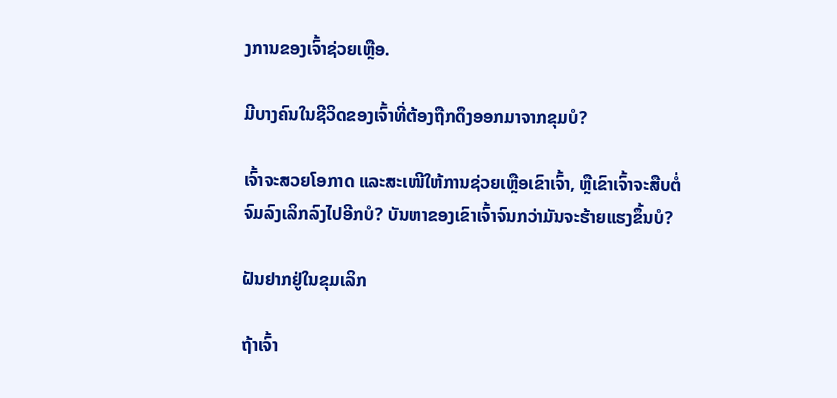ງການຂອງເຈົ້າຊ່ວຍເຫຼືອ.

ມີບາງຄົນໃນຊີວິດຂອງເຈົ້າທີ່ຕ້ອງຖືກດຶງອອກມາຈາກຂຸມບໍ?

ເຈົ້າຈະສວຍໂອກາດ ແລະສະເໜີໃຫ້ການຊ່ວຍເຫຼືອເຂົາເຈົ້າ, ຫຼືເຂົາເຈົ້າຈະສືບຕໍ່ຈົມລົງເລິກລົງໄປອີກບໍ? ບັນຫາຂອງເຂົາເຈົ້າຈົນກວ່າມັນຈະຮ້າຍແຮງຂຶ້ນບໍ?

ຝັນຢາກຢູ່ໃນຂຸມເລິກ

ຖ້າເຈົ້າ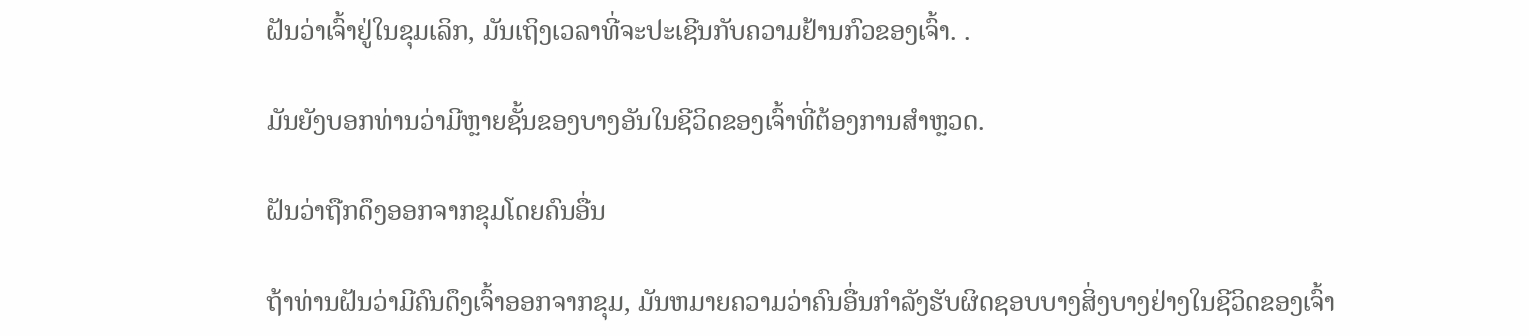ຝັນວ່າເຈົ້າຢູ່ໃນຂຸມເລິກ, ມັນເຖິງເວລາທີ່ຈະປະເຊີນກັບຄວາມຢ້ານກົວຂອງເຈົ້າ. .

ມັນຍັງບອກທ່ານວ່າມີຫຼາຍຊັ້ນຂອງບາງອັນໃນຊີວິດຂອງເຈົ້າທີ່ຕ້ອງການສຳຫຼວດ.

ຝັນວ່າຖືກດຶງອອກຈາກຂຸມໂດຍຄົນອື່ນ

ຖ້າທ່ານຝັນວ່າມີຄົນດຶງເຈົ້າອອກຈາກຂຸມ, ມັນຫມາຍຄວາມວ່າຄົນອື່ນກໍາລັງຮັບຜິດຊອບບາງສິ່ງບາງຢ່າງໃນຊີວິດຂອງເຈົ້າ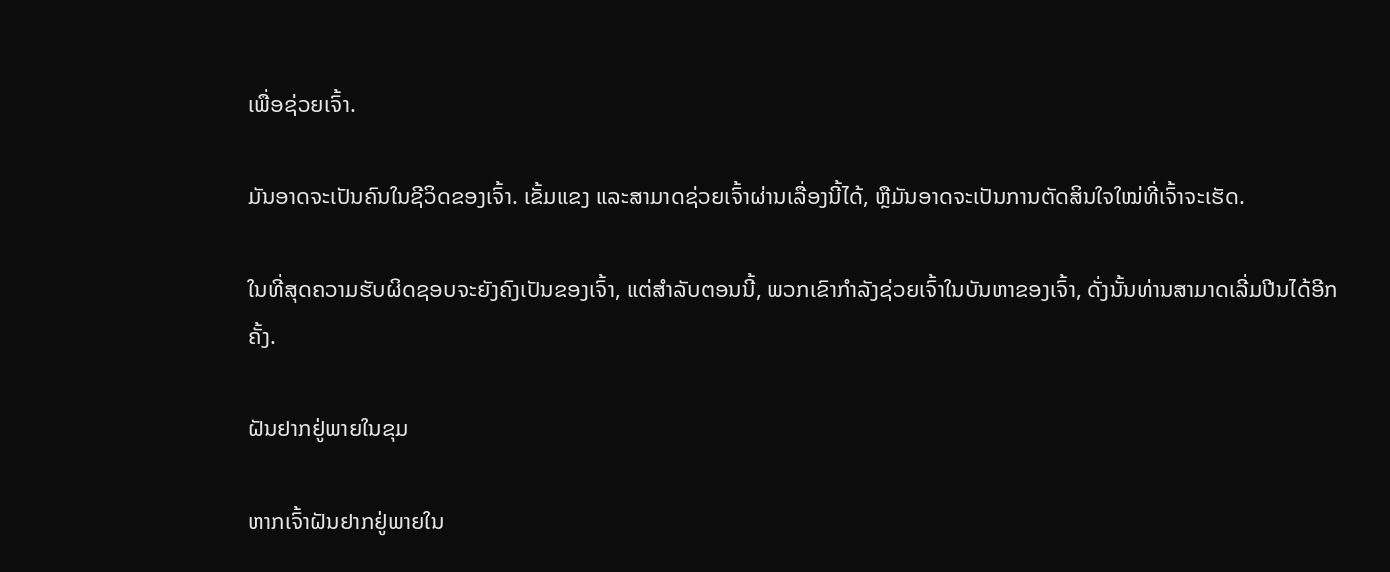ເພື່ອຊ່ວຍເຈົ້າ.

ມັນອາດຈະເປັນຄົນໃນຊີວິດຂອງເຈົ້າ. ເຂັ້ມແຂງ ແລະສາມາດຊ່ວຍເຈົ້າຜ່ານເລື່ອງນີ້ໄດ້, ຫຼືມັນອາດຈະເປັນການຕັດສິນໃຈໃໝ່ທີ່ເຈົ້າຈະເຮັດ.

ໃນທີ່ສຸດຄວາມຮັບຜິດຊອບຈະຍັງຄົງເປັນຂອງເຈົ້າ, ແຕ່ສຳລັບຕອນນີ້, ພວກເຂົາກຳລັງຊ່ວຍເຈົ້າໃນບັນຫາຂອງເຈົ້າ, ດັ່ງນັ້ນທ່ານສາມາດເລີ່ມປີນໄດ້ອີກຄັ້ງ.

ຝັນຢາກຢູ່ພາຍໃນຂຸມ

ຫາກເຈົ້າຝັນຢາກຢູ່ພາຍໃນ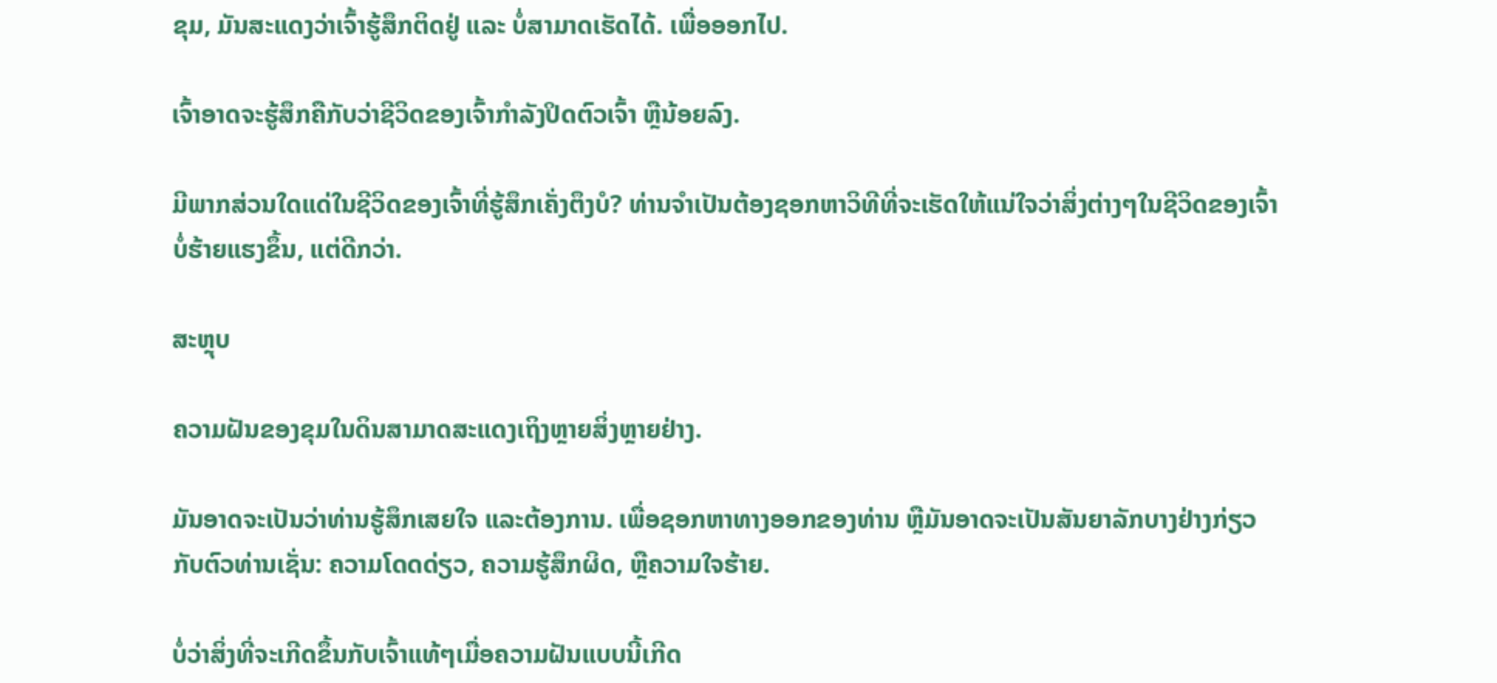ຂຸມ, ມັນສະແດງວ່າເຈົ້າຮູ້ສຶກຕິດຢູ່ ແລະ ບໍ່ສາມາດເຮັດໄດ້. ເພື່ອອອກໄປ.

ເຈົ້າອາດຈະຮູ້ສຶກຄືກັບວ່າຊີວິດຂອງເຈົ້າກຳລັງປິດຕົວເຈົ້າ ຫຼືນ້ອຍລົງ.

ມີພາກສ່ວນໃດແດ່ໃນຊີວິດຂອງເຈົ້າທີ່ຮູ້ສຶກເຄັ່ງຕຶງບໍ? ທ່ານຈໍາເປັນຕ້ອງຊອກຫາວິທີທີ່ຈະເຮັດໃຫ້ແນ່ໃຈວ່າສິ່ງຕ່າງໆໃນຊີວິດຂອງເຈົ້າບໍ່ຮ້າຍແຮງຂຶ້ນ, ແຕ່ດີກວ່າ.

ສະຫຼຸບ

ຄວາມຝັນຂອງຂຸມໃນດິນສາມາດສະແດງເຖິງຫຼາຍສິ່ງຫຼາຍຢ່າງ.

ມັນອາດຈະເປັນວ່າທ່ານຮູ້ສຶກເສຍໃຈ ແລະຕ້ອງການ. ເພື່ອຊອກຫາທາງອອກຂອງທ່ານ ຫຼືມັນອາດຈະເປັນສັນຍາລັກບາງຢ່າງກ່ຽວກັບຕົວທ່ານເຊັ່ນ: ຄວາມໂດດດ່ຽວ, ຄວາມຮູ້ສຶກຜິດ, ຫຼືຄວາມໃຈຮ້າຍ.

ບໍ່ວ່າສິ່ງທີ່ຈະເກີດຂຶ້ນກັບເຈົ້າແທ້ໆເມື່ອຄວາມຝັນແບບນີ້ເກີດ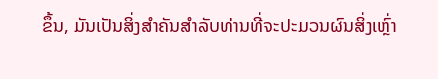ຂຶ້ນ, ມັນເປັນສິ່ງສໍາຄັນສໍາລັບທ່ານທີ່ຈະປະມວນຜົນສິ່ງເຫຼົ່າ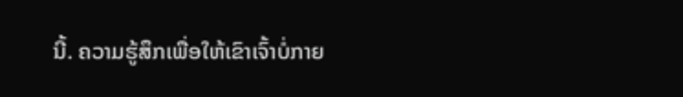ນີ້. ຄວາມຮູ້ສຶກເພື່ອໃຫ້ເຂົາເຈົ້າບໍ່ກາຍ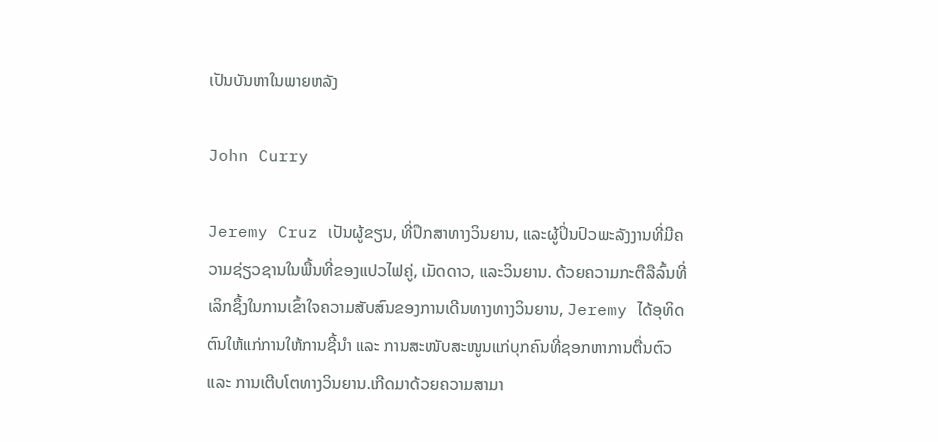ເປັນບັນຫາໃນພາຍຫລັງ

John Curry

Jeremy Cruz ເປັນຜູ້ຂຽນ, ທີ່ປຶກສາທາງວິນຍານ, ແລະຜູ້ປິ່ນປົວພະລັງງານທີ່ມີຄວາມຊ່ຽວຊານໃນພື້ນທີ່ຂອງແປວໄຟຄູ່, ເມັດດາວ, ແລະວິນຍານ. ດ້ວຍຄວາມກະຕືລືລົ້ນທີ່ເລິກຊຶ້ງໃນການເຂົ້າໃຈຄວາມສັບສົນຂອງການເດີນທາງທາງວິນຍານ, Jeremy ໄດ້ອຸທິດຕົນໃຫ້ແກ່ການໃຫ້ການຊີ້ນຳ ແລະ ການສະໜັບສະໜູນແກ່ບຸກຄົນທີ່ຊອກຫາການຕື່ນຕົວ ແລະ ການເຕີບໂຕທາງວິນຍານ.ເກີດມາດ້ວຍຄວາມສາມາ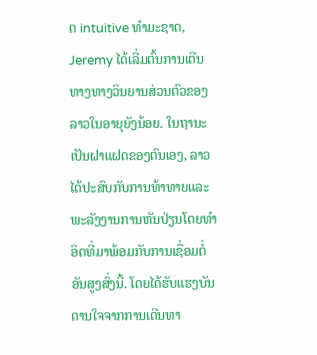ດ intuitive ທໍາມະຊາດ, Jeremy ໄດ້ເລີ່ມຕົ້ນການເດີນທາງທາງວິນຍານສ່ວນຕົວຂອງລາວໃນອາຍຸຍັງນ້ອຍ. ໃນຖານະເປັນຝາແຝດຂອງຕົນເອງ, ລາວໄດ້ປະສົບກັບການທ້າທາຍແລະພະລັງງານການຫັນປ່ຽນໂດຍທໍາອິດທີ່ມາພ້ອມກັບການເຊື່ອມຕໍ່ອັນສູງສົ່ງນີ້. ໂດຍໄດ້ຮັບແຮງບັນດານໃຈຈາກການເດີນທາ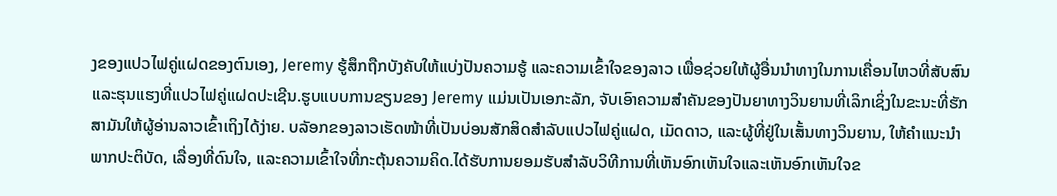ງຂອງແປວໄຟຄູ່ແຝດຂອງຕົນເອງ, Jeremy ຮູ້ສຶກຖືກບັງຄັບໃຫ້ແບ່ງປັນຄວາມຮູ້ ແລະຄວາມເຂົ້າໃຈຂອງລາວ ເພື່ອຊ່ວຍໃຫ້ຜູ້ອື່ນນໍາທາງໃນການເຄື່ອນໄຫວທີ່ສັບສົນ ແລະຮຸນແຮງທີ່ແປວໄຟຄູ່ແຝດປະເຊີນ.ຮູບແບບການຂຽນຂອງ Jeremy ແມ່ນເປັນເອກະລັກ, ຈັບເອົາຄວາມສໍາຄັນຂອງປັນຍາທາງວິນຍານທີ່ເລິກເຊິ່ງໃນຂະນະທີ່ຮັກສາມັນໃຫ້ຜູ້ອ່ານລາວເຂົ້າເຖິງໄດ້ງ່າຍ. ບລັອກຂອງລາວເຮັດໜ້າທີ່ເປັນບ່ອນສັກສິດສຳລັບແປວໄຟຄູ່ແຝດ, ເມັດດາວ, ແລະຜູ້ທີ່ຢູ່ໃນເສັ້ນທາງວິນຍານ, ໃຫ້ຄໍາແນະນໍາພາກປະຕິບັດ, ເລື່ອງທີ່ດົນໃຈ, ແລະຄວາມເຂົ້າໃຈທີ່ກະຕຸ້ນຄວາມຄິດ.ໄດ້ຮັບການຍອມຮັບສໍາລັບວິທີການທີ່ເຫັນອົກເຫັນໃຈແລະເຫັນອົກເຫັນໃຈຂ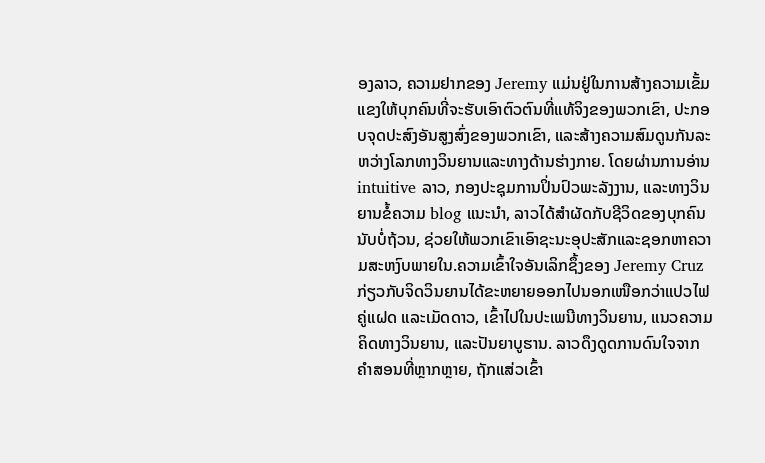ອງລາວ, ຄວາມຢາກຂອງ Jeremy ແມ່ນຢູ່ໃນການສ້າງຄວາມເຂັ້ມແຂງໃຫ້ບຸກຄົນທີ່ຈະຮັບເອົາຕົວຕົນທີ່ແທ້ຈິງຂອງພວກເຂົາ, ປະກອບຈຸດປະສົງອັນສູງສົ່ງຂອງພວກເຂົາ, ແລະສ້າງຄວາມສົມດູນກັນລະຫວ່າງໂລກທາງວິນຍານແລະທາງດ້ານຮ່າງກາຍ. ໂດຍຜ່ານການອ່ານ intuitive ລາວ, ກອງປະຊຸມການປິ່ນປົວພະລັງງານ, ແລະທາງວິນຍານຂໍ້ຄວາມ blog ແນະນໍາ, ລາວໄດ້ສໍາຜັດກັບຊີວິດຂອງບຸກຄົນນັບບໍ່ຖ້ວນ, ຊ່ວຍໃຫ້ພວກເຂົາເອົາຊະນະອຸປະສັກແລະຊອກຫາຄວາມສະຫງົບພາຍໃນ.ຄວາມເຂົ້າໃຈອັນເລິກຊຶ້ງຂອງ Jeremy Cruz ກ່ຽວກັບຈິດວິນຍານໄດ້ຂະຫຍາຍອອກໄປນອກເໜືອກວ່າແປວໄຟຄູ່ແຝດ ແລະເມັດດາວ, ເຂົ້າໄປໃນປະເພນີທາງວິນຍານ, ແນວຄວາມຄິດທາງວິນຍານ, ແລະປັນຍາບູຮານ. ລາວດຶງດູດການດົນໃຈຈາກຄຳສອນທີ່ຫຼາກຫຼາຍ, ຖັກແສ່ວເຂົ້າ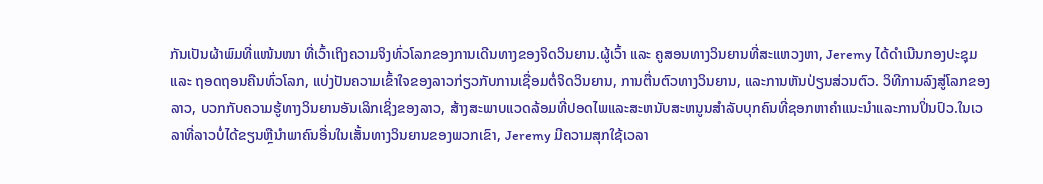ກັນເປັນຜ້າພົມທີ່ແໜ້ນໜາ ທີ່ເວົ້າເຖິງຄວາມຈິງທົ່ວໂລກຂອງການເດີນທາງຂອງຈິດວິນຍານ.ຜູ້ເວົ້າ ແລະ ຄູສອນທາງວິນຍານທີ່ສະແຫວງຫາ, Jeremy ໄດ້ດໍາເນີນກອງປະຊຸມ ແລະ ຖອດຖອນຄືນທົ່ວໂລກ, ແບ່ງປັນຄວາມເຂົ້າໃຈຂອງລາວກ່ຽວກັບການເຊື່ອມຕໍ່ຈິດວິນຍານ, ການຕື່ນຕົວທາງວິນຍານ, ແລະການຫັນປ່ຽນສ່ວນຕົວ. ວິທີການລົງສູ່ໂລກຂອງລາວ, ບວກກັບຄວາມຮູ້ທາງວິນຍານອັນເລິກເຊິ່ງຂອງລາວ, ສ້າງສະພາບແວດລ້ອມທີ່ປອດໄພແລະສະຫນັບສະຫນູນສໍາລັບບຸກຄົນທີ່ຊອກຫາຄໍາແນະນໍາແລະການປິ່ນປົວ.ໃນເວລາທີ່ລາວບໍ່ໄດ້ຂຽນຫຼືນໍາພາຄົນອື່ນໃນເສັ້ນທາງວິນຍານຂອງພວກເຂົາ, Jeremy ມີຄວາມສຸກໃຊ້ເວລາ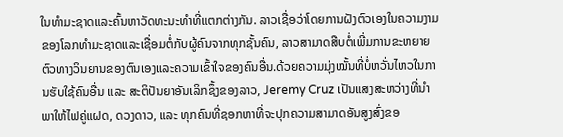ໃນທໍາມະຊາດແລະຄົ້ນຫາວັດທະນະທໍາທີ່ແຕກຕ່າງກັນ. ລາວເຊື່ອວ່າໂດຍການຝັງຕົວເອງໃນຄວາມງາມຂອງໂລກທໍາມະຊາດແລະເຊື່ອມຕໍ່ກັບຜູ້ຄົນຈາກທຸກຊັ້ນຄົນ, ລາວສາມາດສືບຕໍ່ເພີ່ມການຂະຫຍາຍຕົວທາງວິນຍານຂອງຕົນເອງແລະຄວາມເຂົ້າໃຈຂອງຄົນອື່ນ.ດ້ວຍຄວາມມຸ່ງໝັ້ນທີ່ບໍ່ຫວັ່ນໄຫວໃນການຮັບໃຊ້ຄົນອື່ນ ແລະ ສະຕິປັນຍາອັນເລິກຊຶ້ງຂອງລາວ, Jeremy Cruz ເປັນແສງສະຫວ່າງທີ່ນຳພາໃຫ້ໄຟຄູ່ແຝດ, ດວງດາວ, ແລະ ທຸກຄົນທີ່ຊອກຫາທີ່ຈະປຸກຄວາມສາມາດອັນສູງສົ່ງຂອ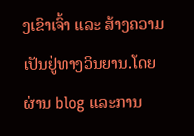ງເຂົາເຈົ້າ ແລະ ສ້າງຄວາມເປັນຢູ່ທາງວິນຍານ.ໂດຍຜ່ານ blog ແລະການ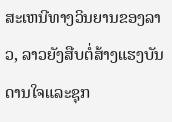ສະເຫນີທາງວິນຍານຂອງລາວ, ລາວຍັງສືບຕໍ່ສ້າງແຮງບັນດານໃຈແລະຊຸກ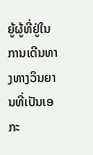ຍູ້ຜູ້ທີ່ຢູ່ໃນການເດີນທາງທາງວິນຍານທີ່ເປັນເອກະ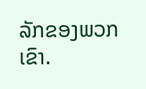ລັກຂອງພວກເຂົາ.